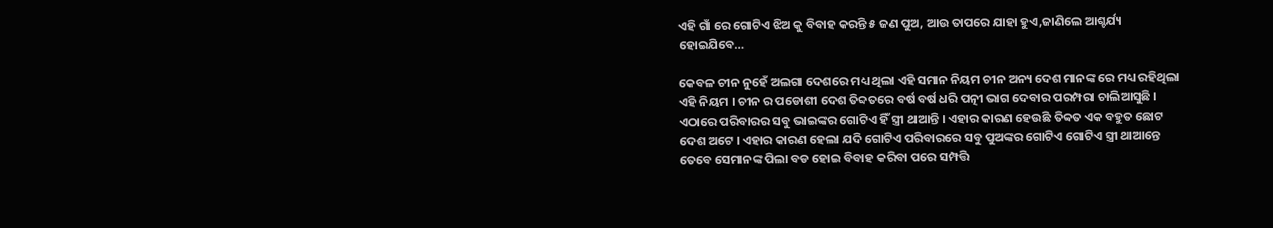ଏହି ଗାଁ ରେ ଗୋଟିଏ ଝିଅ କୁ ବିବାହ କରନ୍ତି ୫ ଜଣ ପୁଅ, ଆଉ ତାପରେ ଯାହା ହୁଏ,ଜାଣିଲେ ଆଶ୍ଚର୍ଯ୍ୟ ହୋଇଯିବେ…

କେବଳ ଚୀନ ନୁହେଁ ଅଲଗା ଦେଶରେ ମଧ୍ୟ ଥିଲା ଏହି ସମାନ ନିୟମ ଚୀନ ଅନ୍ୟ ଦେଶ ମାନଙ୍କ ରେ ମଧ୍ୟ ରହିଥିଲା ଏହି ନିୟମ । ଚୀନ ର ପଡୋଶୀ ଦେଶ ତିବ୍ଦତରେ ବର୍ଷ ବର୍ଷ ଧରି ପତ୍ନୀ ଭାଗ ଦେବାର ପରମ୍ପରା ଚାଲିଆସୁଛି । ଏଠାରେ ପରିବାରର ସବୁ ଭାଇଙ୍କର ଗୋଟିଏ ହିଁ ସ୍ତ୍ରୀ ଥାଆନ୍ତି । ଏହାର କାରଣ ହେଉଛି ତିବ୍ବତ ଏକ ବହୁତ ଛୋଟ ଦେଶ ଅଟେ । ଏହାର କାରଣ ହେଲା ଯଦି ଗୋଟିଏ ପରିବାରରେ ସବୁ ପୁଅଙ୍କର ଗୋଟିଏ ଗୋଟିଏ ସ୍ତ୍ରୀ ଥାଆନ୍ତେ ତେବେ ସେମାନଙ୍କ ପିଲା ବଡ ହୋଇ ବିବାହ କରିବା ପରେ ସମ୍ପତ୍ତି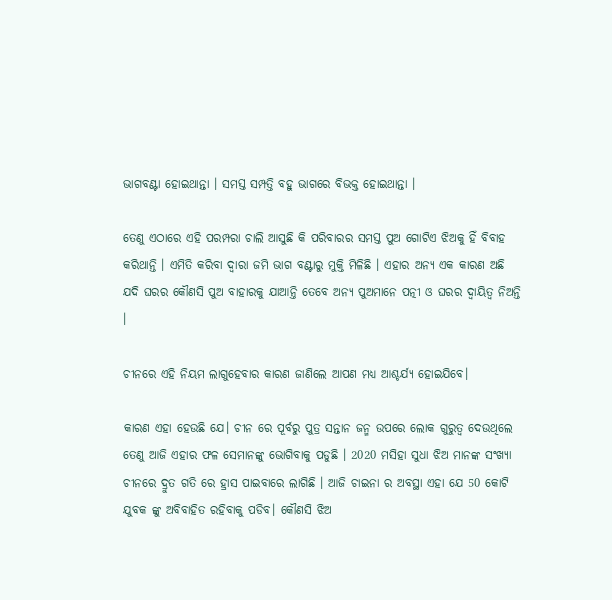ଭାଗବଣ୍ଟା ହୋଇଥାନ୍ତା । ସମସ୍ତ ସମ୍ପତ୍ତି ବହୁ ଭାଗରେ ବିଭକ୍ତ ହୋଇଥାନ୍ତା ।

ତେଣୁ ଏଠାରେ ଏହି ପରମ୍ପରା ଚାଲି ଆସୁଛି କି ପରିବାରର ସମସ୍ତ ପୁଅ ଗୋଟିଏ ଝିଅକୁ ହିଁ ବିବାହ କରିଥାନ୍ତି । ଏମିତି କରିବା ଦ୍ଵାରା ଜମି ଭାଗ ବଣ୍ଟାରୁ ମୁକ୍ତି ମିଳିଛି । ଏହାର ଅନ୍ୟ ଏକ କାରଣ ଅଛି ଯଦି ଘରର କୌଣସି ପୁଅ ବାହାରକୁ ଯାଆନ୍ତି ତେବେ ଅନ୍ୟ ପୁଅମାନେ ପତ୍ନୀ ଓ ଘରର ଦ୍ଵାୟିତ୍ଵ ନିଅନ୍ତି ।

ଚୀନରେ ଏହି ନିୟମ ଲାଗୁହେବାର କାରଣ ଜାଣିଲେ ଆପଣ ମଧ୍ୟ ଆଶ୍ଚର୍ଯ୍ୟ ହୋଇଯିବେ।

କାରଣ ଏହା ହେଉଛି ଯେ। ଚୀନ ରେ ପୂର୍ବରୁ ପୁତ୍ର ସନ୍ତାନ ଜନ୍ମ ଉପରେ ଲୋକ ଗୁରୁତ୍ୱ ଦେଉଥିଲେ ତେଣୁ ଆଜି ଏହାର ଫଳ ସେମାନଙ୍କୁ ଭୋଗିବାକୁ ପଡୁଛି । 2020 ମସିହା ସୁଧା ଝିଅ ମାନଙ୍କ ସଂଖ୍ୟା ଚୀନରେ ଦ୍ରୁତ ଗତି ରେ ହ୍ରାସ ପାଇବାରେ ଲାଗିଛି । ଆଜି ଚାଇନା ର ଅବସ୍ଥା ଏହା ଯେ 50 କୋଟି ଯୁବକ ଙ୍କୁ ଅବିବାହିତ ରହିବାକୁ ପଡିବ। କୌଣସି ଝିଅ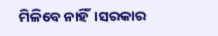ମିଳିବେ ନାହିଁ।ସରକାର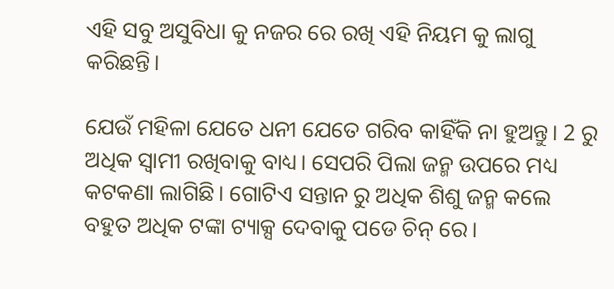ଏହି ସବୁ ଅସୁବିଧା କୁ ନଜର ରେ ରଖି ଏହି ନିୟମ କୁ ଲାଗୁ କରିଛନ୍ତି।

ଯେଉଁ ମହିଳା ଯେତେ ଧନୀ ଯେତେ ଗରିବ କାହିଁକି ନା ହୁଅନ୍ତୁ। 2 ରୁ ଅଧିକ ସ୍ୱାମୀ ରଖିବାକୁ ବାଧ୍ୟ। ସେପରି ପିଲା ଜନ୍ମ ଉପରେ ମଧ୍ୟ କଟକଣା ଲାଗିଛି। ଗୋଟିଏ ସନ୍ତାନ ରୁ ଅଧିକ ଶିଶୁ ଜନ୍ମ କଲେ ବହୁତ ଅଧିକ ଟଙ୍କା ଟ୍ୟାକ୍ସ ଦେବାକୁ ପଡେ ଚିନ୍ ରେ।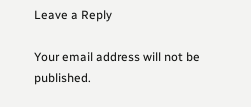Leave a Reply

Your email address will not be published.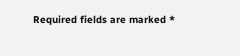Required fields are marked *